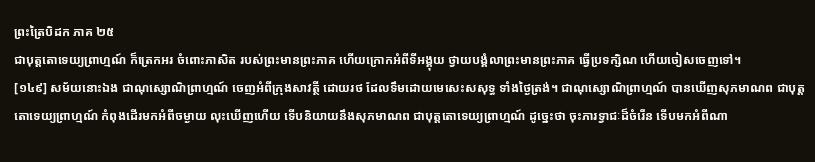ព្រះត្រៃបិដក ភាគ ២៥
ជាបុត្តតោទេយ្យព្រាហ្មណ៍ ក៏ត្រេកអរ ចំពោះភាសិត របស់ព្រះមានព្រះភាគ ហើយក្រោកអំពីទីអង្គុយ ថ្វាយបង្គំលាព្រះមានព្រះភាគ ធ្វើប្រទក្សិណ ហើយចៀសចេញទៅ។
[១៤៩] សម័យនោះឯង ជាណុស្សោណិព្រាហ្មណ៍ ចេញអំពីក្រុងសាវត្ថី ដោយរថ ដែលទឹមដោយមេសេះសសុទ្ធ ទាំងថ្ងៃត្រង់។ ជាណុស្សោណិព្រាហ្មណ៍ បានឃើញសុភមាណព ជាបុត្តតោទេយ្យព្រាហ្មណ៍ កំពុងដើរមកអំពីចម្ងាយ លុះឃើញហើយ ទើបនិយាយនឹងសុភមាណព ជាបុត្តតោទេយ្យព្រាហ្មណ៍ ដូច្នេះថា ចុះភារទ្វាជៈដ៏ចំរើន ទើបមកអំពីណា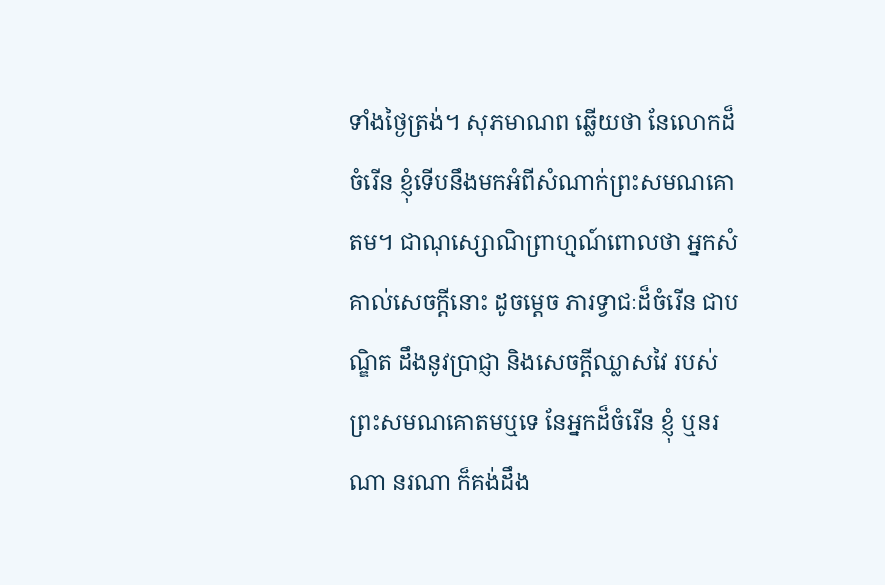ទាំងថ្ងៃត្រង់។ សុភមាណព ឆ្លើយថា នែលោកដ៏ចំរើន ខ្ញុំទើបនឹងមកអំពីសំណាក់ព្រះសមណគោតម។ ជាណុស្សោណិព្រាហ្មណ៍ពោលថា អ្នកសំគាល់សេចក្តីនោះ ដូចម្តេច ភារទ្វាជៈដ៏ចំរើន ជាបណ្ឌិត ដឹងនូវប្រាជ្ញា និងសេចក្តីឈ្លាសវៃ របស់ព្រះសមណគោតមឬទេ នែអ្នកដ៏ចំរើន ខ្ញុំ ឬនរណា នរណា ក៏គង់ដឹង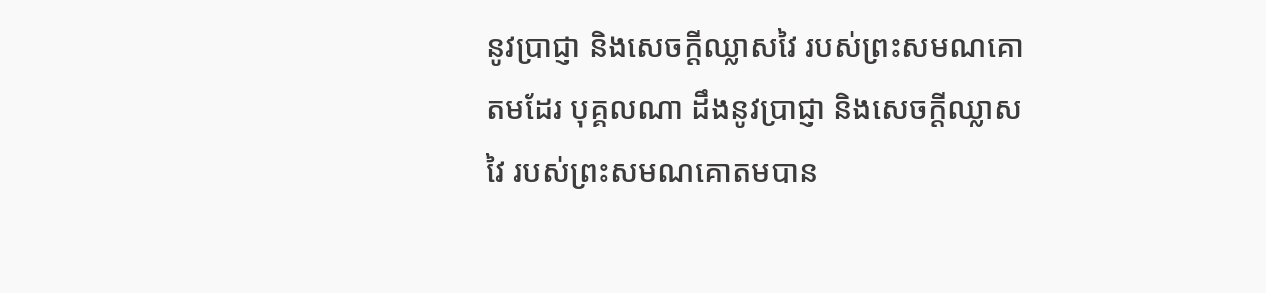នូវប្រាជ្ញា និងសេចក្តីឈ្លាសវៃ របស់ព្រះសមណគោតមដែរ បុគ្គលណា ដឹងនូវប្រាជ្ញា និងសេចក្តីឈ្លាសវៃ របស់ព្រះសមណគោតមបាន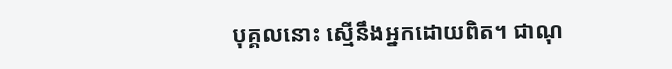បុគ្គលនោះ ស្មើនឹងអ្នកដោយពិត។ ជាណុ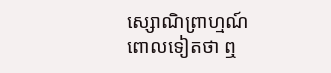ស្សោណិព្រាហ្មណ៍ ពោលទៀតថា ឮ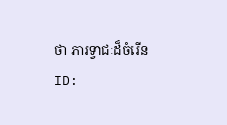ថា ភារទ្វាជៈដ៏ចំរើន
ID: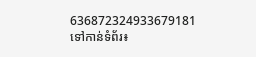636872324933679181
ទៅកាន់ទំព័រ៖